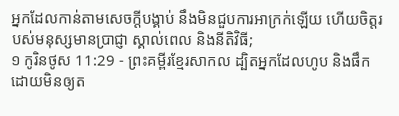អ្នកដែលកាន់តាមសេចក្ដីបង្គាប់ នឹងមិនជួបការអាក្រក់ឡើយ ហើយចិត្តរបស់មនុស្សមានប្រាជ្ញា ស្គាល់ពេល និងនីតិវិធី;
១ កូរិនថូស 11:29 - ព្រះគម្ពីរខ្មែរសាកល ដ្បិតអ្នកដែលហូប និងផឹកដោយមិនឲ្យត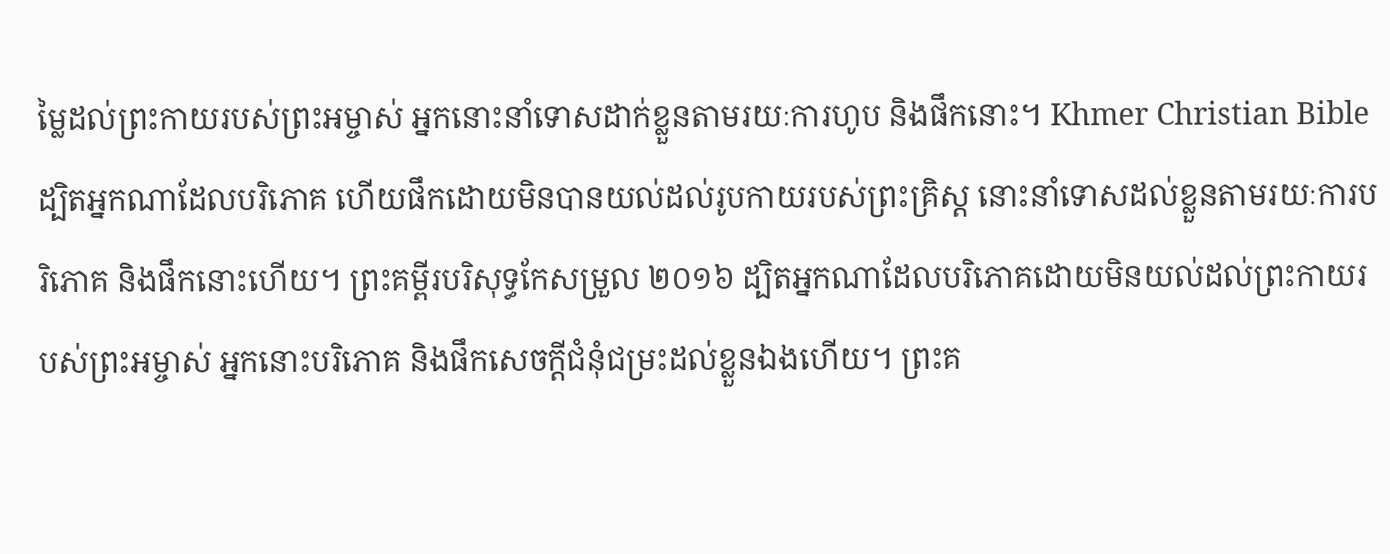ម្លៃដល់ព្រះកាយរបស់ព្រះអម្ចាស់ អ្នកនោះនាំទោសដាក់ខ្លួនតាមរយៈការហូប និងផឹកនោះ។ Khmer Christian Bible ដ្បិតអ្នកណាដែលបរិភោគ ហើយផឹកដោយមិនបានយល់ដល់រូបកាយរបស់ព្រះគ្រិស្ដ នោះនាំទោសដល់ខ្លួនតាមរយៈការបរិភោគ និងផឹកនោះហើយ។ ព្រះគម្ពីរបរិសុទ្ធកែសម្រួល ២០១៦ ដ្បិតអ្នកណាដែលបរិភោគដោយមិនយល់ដល់ព្រះកាយរបស់ព្រះអម្ចាស់ អ្នកនោះបរិភោគ និងផឹកសេចក្ដីជំនុំជម្រះដល់ខ្លួនឯងហើយ។ ព្រះគ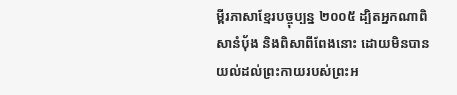ម្ពីរភាសាខ្មែរបច្ចុប្បន្ន ២០០៥ ដ្បិតអ្នកណាពិសានំប៉័ង និងពិសាពីពែងនោះ ដោយមិនបានយល់ដល់ព្រះកាយរបស់ព្រះអ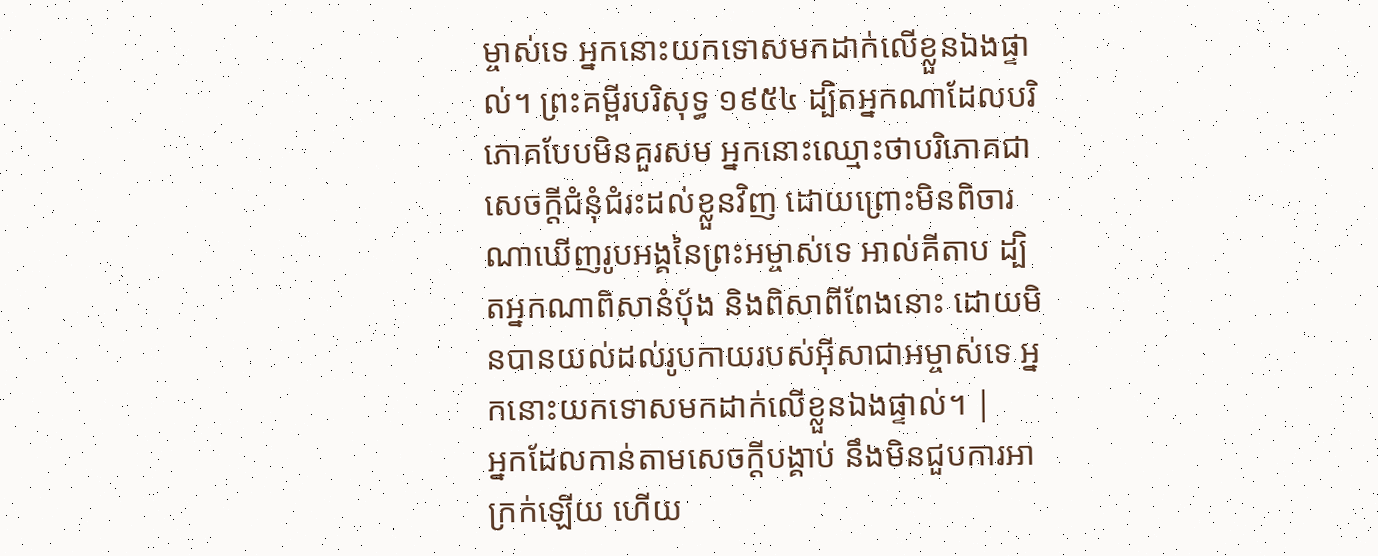ម្ចាស់ទេ អ្នកនោះយកទោសមកដាក់លើខ្លួនឯងផ្ទាល់។ ព្រះគម្ពីរបរិសុទ្ធ ១៩៥៤ ដ្បិតអ្នកណាដែលបរិភោគបែបមិនគួរសម អ្នកនោះឈ្មោះថាបរិភោគជាសេចក្ដីជំនុំជំរះដល់ខ្លួនវិញ ដោយព្រោះមិនពិចារណាឃើញរូបអង្គនៃព្រះអម្ចាស់ទេ អាល់គីតាប ដ្បិតអ្នកណាពិសានំបុ័ង និងពិសាពីពែងនោះ ដោយមិនបានយល់ដល់រូបកាយរបស់អ៊ីសាជាអម្ចាស់ទេ អ្នកនោះយកទោសមកដាក់លើខ្លួនឯងផ្ទាល់។ |
អ្នកដែលកាន់តាមសេចក្ដីបង្គាប់ នឹងមិនជួបការអាក្រក់ឡើយ ហើយ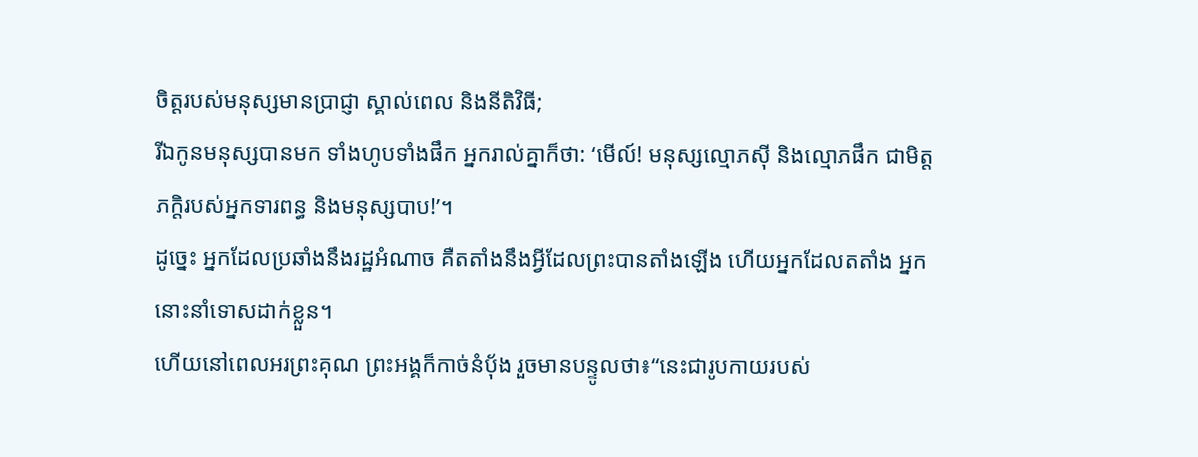ចិត្តរបស់មនុស្សមានប្រាជ្ញា ស្គាល់ពេល និងនីតិវិធី;
រីឯកូនមនុស្សបានមក ទាំងហូបទាំងផឹក អ្នករាល់គ្នាក៏ថា: ‘មើល៍! មនុស្សល្មោភស៊ី និងល្មោភផឹក ជាមិត្តភក្ដិរបស់អ្នកទារពន្ធ និងមនុស្សបាប!’។
ដូច្នេះ អ្នកដែលប្រឆាំងនឹងរដ្ឋអំណាច គឺតតាំងនឹងអ្វីដែលព្រះបានតាំងឡើង ហើយអ្នកដែលតតាំង អ្នកនោះនាំទោសដាក់ខ្លួន។
ហើយនៅពេលអរព្រះគុណ ព្រះអង្គក៏កាច់នំប៉័ង រួចមានបន្ទូលថា៖“នេះជារូបកាយរបស់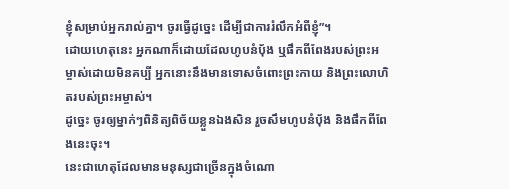ខ្ញុំសម្រាប់អ្នករាល់គ្នា។ ចូរធ្វើដូច្នេះ ដើម្បីជាការរំលឹកអំពីខ្ញុំ”។
ដោយហេតុនេះ អ្នកណាក៏ដោយដែលហូបនំប៉័ង ឬផឹកពីពែងរបស់ព្រះអម្ចាស់ដោយមិនគប្បី អ្នកនោះនឹងមានទោសចំពោះព្រះកាយ និងព្រះលោហិតរបស់ព្រះអម្ចាស់។
ដូច្នេះ ចូរឲ្យម្នាក់ៗពិនិត្យពិច័យខ្លួនឯងសិន រួចសឹមហូបនំប៉័ង និងផឹកពីពែងនេះចុះ។
នេះជាហេតុដែលមានមនុស្សជាច្រើនក្នុងចំណោ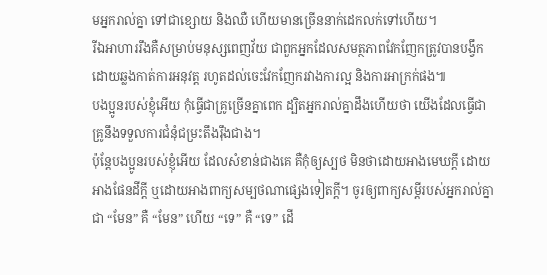មអ្នករាល់គ្នា ទៅជាខ្សោយ និងឈឺ ហើយមានច្រើននាក់ដេកលក់ទៅហើយ។
រីឯអាហាររឹងគឺសម្រាប់មនុស្សពេញវ័យ ជាពួកអ្នកដែលសមត្ថភាពវែកញែកត្រូវបានបង្វឹក ដោយឆ្លងកាត់ការអនុវត្ត រហូតដល់ចេះវែកញែករវាងការល្អ និងការអាក្រក់ផង៕
បងប្អូនរបស់ខ្ញុំអើយ កុំធ្វើជាគ្រូច្រើនគ្នាពេក ដ្បិតអ្នករាល់គ្នាដឹងហើយថា យើងដែលធ្វើជាគ្រូនឹងទទួលការជំនុំជម្រះតឹងរ៉ឹងជាង។
ប៉ុន្តែបងប្អូនរបស់ខ្ញុំអើយ ដែលសំខាន់ជាងគេ គឺកុំឲ្យស្បថ មិនថាដោយអាងមេឃក្ដី ដោយអាងផែនដីក្ដី ឬដោយអាងពាក្យសម្បថណាផ្សេងទៀតក្ដី។ ចូរឲ្យពាក្យសម្ដីរបស់អ្នករាល់គ្នាជា “មែន” គឺ “មែន” ហើយ “ទេ” គឺ “ទេ” ដើ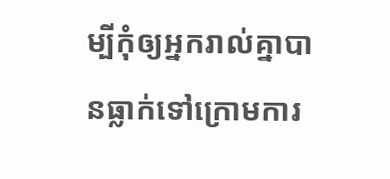ម្បីកុំឲ្យអ្នករាល់គ្នាបានធ្លាក់ទៅក្រោមការ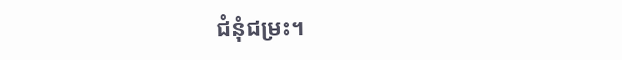ជំនុំជម្រះ។